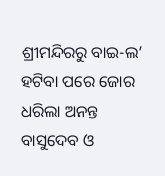ଶ୍ରୀମନ୍ଦିରରୁ ବାଇ-ଲ’ ହଟିବା ପରେ ଜୋର ଧରିଲା ଅନନ୍ତ ବାସୁଦେବ ଓ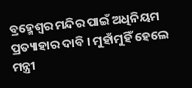ବ୍ରହ୍ମେଶ୍ୱର ମନ୍ଦିର ପାଇଁ ଅଧିନିୟମ ପ୍ରତ୍ୟାହାର ଦାବି । ମୁହାଁମୁହିଁ ହେଲେ ମନ୍ତ୍ରୀ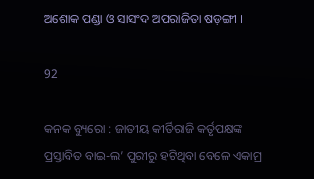ଅଶୋକ ପଣ୍ଡା ଓ ସାସଂଦ ଅପରାଜିତା ଷଡ଼ଙ୍ଗୀ ।

92

କନକ ବ୍ୟୁରୋ : ଜାତୀୟ କୀର୍ତିରାଜି କର୍ତୃପକ୍ଷଙ୍କ ପ୍ରସ୍ତାବିତ ବାଇ-ଲ’ ପୁରୀରୁ ହଟିଥିବା ବେଳେ ଏକାମ୍ର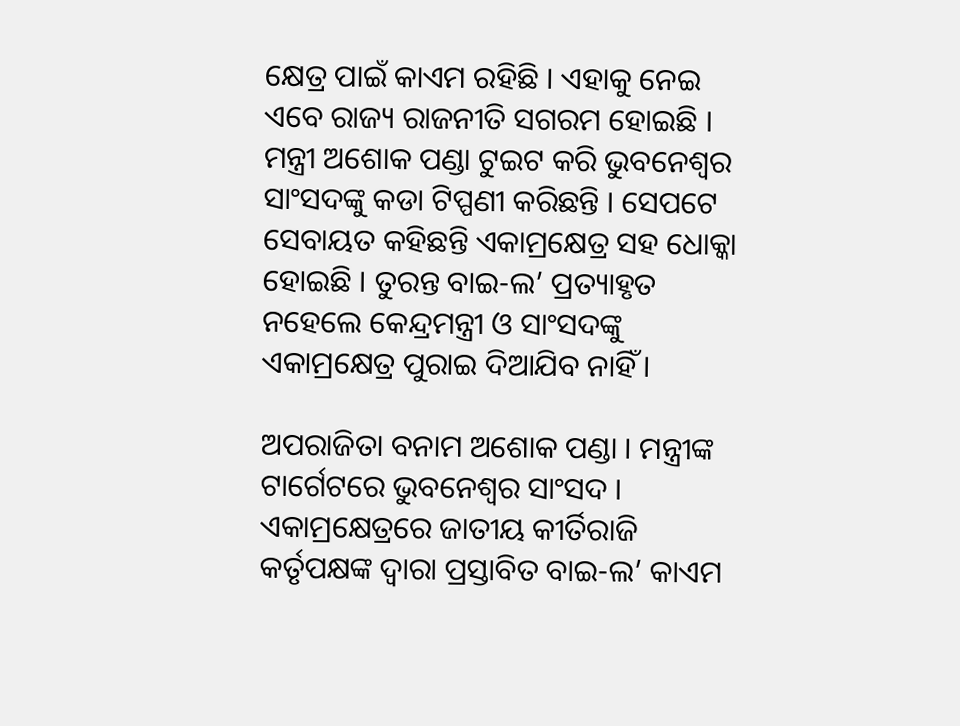କ୍ଷେତ୍ର ପାଇଁ କାଏମ ରହିଛି । ଏହାକୁ ନେଇ ଏବେ ରାଜ୍ୟ ରାଜନୀତି ସଗରମ ହୋଇଛି । ମନ୍ତ୍ରୀ ଅଶୋକ ପଣ୍ଡା ଟୁଇଟ କରି ଭୁବନେଶ୍ୱର ସାଂସଦଙ୍କୁ କଡା ଟିପ୍ପଣୀ କରିଛନ୍ତି । ସେପଟେ ସେବାୟତ କହିଛନ୍ତି ଏକାମ୍ରକ୍ଷେତ୍ର ସହ ଧୋକ୍କା ହୋଇଛି । ତୁରନ୍ତ ବାଇ-ଲ’ ପ୍ରତ୍ୟାହୃତ ନହେଲେ କେନ୍ଦ୍ରମନ୍ତ୍ରୀ ଓ ସାଂସଦଙ୍କୁ ଏକାମ୍ରକ୍ଷେତ୍ର ପୁରାଇ ଦିଆଯିବ ନାହିଁ ।

ଅପରାଜିତା ବନାମ ଅଶୋକ ପଣ୍ଡା । ମନ୍ତ୍ରୀଙ୍କ ଟାର୍ଗେଟରେ ଭୁବନେଶ୍ୱର ସାଂସଦ । ଏକାମ୍ରକ୍ଷେତ୍ରରେ ଜାତୀୟ କୀର୍ତିରାଜି କର୍ତୃପକ୍ଷଙ୍କ ଦ୍ୱାରା ପ୍ରସ୍ତାବିତ ବାଇ-ଲ’ କାଏମ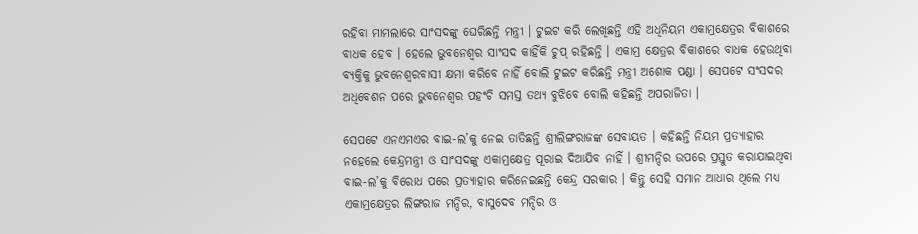ରହିବା ମାମଲାରେ ସାଂସଦଙ୍କୁ ଘେରିଛନ୍ତି ମନ୍ତ୍ରୀ । ଟୁଇଟ କରି ଲେଖିଛନ୍ତି ଏହି ଅଧିନିୟମ ଏକାମ୍ରକ୍ଷେତ୍ରର ବିକାଶରେ ବାଧକ ହେବ । ହେଲେ ଭୁବନେଶ୍ୱର ସାଂସଦ କାହିଁକି ଚୁପ୍ ରହିଛନ୍ତି । ଏକାମ୍ର କ୍ଷେତ୍ରର ବିକାଶରେ ବାଧକ ହେଉଥିବା ବ୍ୟକ୍ତିକୁ ଭୁବନେଶ୍ୱରବାସୀ କ୍ଷମା କରିବେ ନାହିଁ ବୋଲି ଟୁଇଟ କରିଛନ୍ତି ମନ୍ତ୍ରୀ ଅଶୋକ ପଣ୍ଡା । ସେପଟେ ସଂସଦର ଅଧିବେଶନ ପରେ ଭୁବନେଶ୍ୱର ପହଂଚି ସମସ୍ତ ତଥ୍ୟ ବୁଝିବେ ବୋଲି କହିଛନ୍ତି ଅପରାଜିତା ।

ସେପଟେ ଏନଏମଏର ବାଇ-ଲ’କୁ ନେଇ ତାତିଛନ୍ତି ଶ୍ରୀଲିଙ୍ଗରାଜଙ୍କ ସେବାୟତ । କହିଛନ୍ତି ନିୟମ ପ୍ରତ୍ୟାହାର ନହେଲେ କେନ୍ଦ୍ରମନ୍ତ୍ରୀ ଓ ସାଂସଦଙ୍କୁ ଏକାମ୍ରକ୍ଷେତ୍ର ପୂରାଇ ଦିଆଯିବ ନାହିଁ । ଶ୍ରୀମନ୍ଦିର ଉପରେ ପ୍ରସ୍ତୁତ କରାଯାଇଥିବା ବାଇ-ଲ’କୁ ବିରୋଧ ପରେ ପ୍ରତ୍ୟାହାର କରିନେଇଛନ୍ତି କେନ୍ଦ୍ର ସରକାର । କିନ୍ତୁ ସେହି ସମାନ ଆଧାର ଥିଲେ ମଧ୍ୟ ଏକାମ୍ରକ୍ଷେତ୍ରର ଲିଙ୍ଗରାଜ ମନ୍ଦିର, ବାସୁଦେବ ମନ୍ଦିର ଓ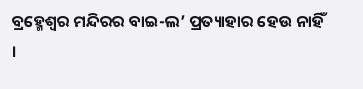ବ୍ରହ୍ମେଶ୍ୱର ମନ୍ଦିରର ବାଇ-ଲ’ ପ୍ରତ୍ୟାହାର ହେଉ ନାହିଁ ।